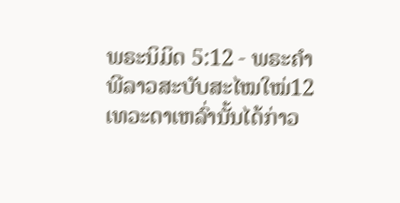ພຣະນິມິດ 5:12 - ພຣະຄຳພີລາວສະບັບສະໄໝໃໝ່12 ເທວະດາເຫລົ່ານັ້ນໄດ້ກ່າວ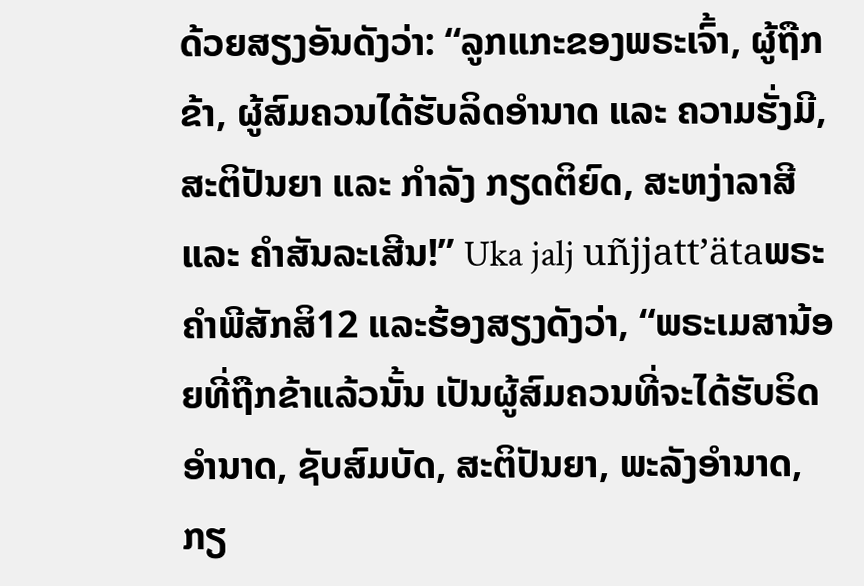ດ້ວຍສຽງອັນດັງວ່າ: “ລູກແກະຂອງພຣະເຈົ້າ, ຜູ້ຖືກຂ້າ, ຜູ້ສົມຄວນໄດ້ຮັບລິດອຳນາດ ແລະ ຄວາມຮັ່ງມີ, ສະຕິປັນຍາ ແລະ ກຳລັງ ກຽດຕິຍົດ, ສະຫງ່າລາສີ ແລະ ຄຳສັນລະເສີນ!” Uka jalj uñjjattʼätaພຣະຄຳພີສັກສິ12 ແລະຮ້ອງສຽງດັງວ່າ, “ພຣະເມສານ້ອຍທີ່ຖືກຂ້າແລ້ວນັ້ນ ເປັນຜູ້ສົມຄວນທີ່ຈະໄດ້ຮັບຣິດອຳນາດ, ຊັບສົມບັດ, ສະຕິປັນຍາ, ພະລັງອຳນາດ, ກຽ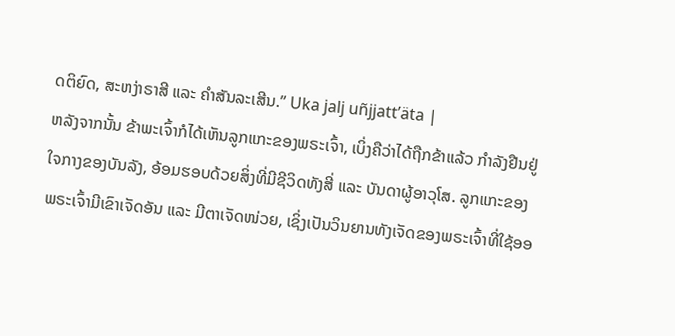ດຕິຍົດ, ສະຫງ່າຣາສີ ແລະ ຄຳສັນລະເສີນ.” Uka jalj uñjjattʼäta |
ຫລັງຈາກນັ້ນ ຂ້າພະເຈົ້າກໍໄດ້ເຫັນລູກແກະຂອງພຣະເຈົ້າ, ເບິ່ງຄືວ່າໄດ້ຖືກຂ້າແລ້ວ ກຳລັງຢືນຢູ່ໃຈກາງຂອງບັນລັງ, ອ້ອມຮອບດ້ວຍສິ່ງທີ່ມີຊີວິດທັງສີ່ ແລະ ບັນດາຜູ້ອາວຸໂສ. ລູກແກະຂອງພຣະເຈົ້າມີເຂົາເຈັດອັນ ແລະ ມີຕາເຈັດໜ່ວຍ, ເຊິ່ງເປັນວິນຍານທັງເຈັດຂອງພຣະເຈົ້າທີ່ໃຊ້ອອ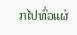ກໄປທົ່ວແຜ່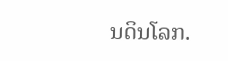ນດິນໂລກ.